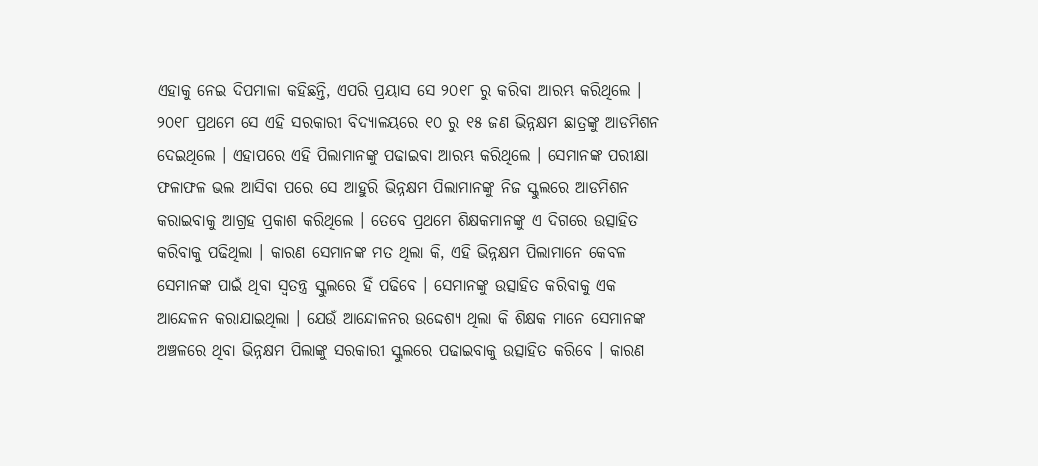ଏହାକୁ ନେଇ ଦିପମାଳା କହିଛନ୍ତି, ଏପରି ପ୍ରୟାସ ସେ ୨୦୧୮ ରୁ କରିବା ଆରମ୍ଭ କରିଥିଲେ । ୨୦୧୮ ପ୍ରଥମେ ସେ ଏହି ସରକାରୀ ବିଦ୍ୟାଳୟରେ ୧୦ ରୁ ୧୫ ଜଣ ଭିନ୍ନକ୍ଷମ ଛାତ୍ରଙ୍କୁ ଆଡମିଶନ ଦେଇଥିଲେ । ଏହାପରେ ଏହି ପିଲାମାନଙ୍କୁ ପଢାଇବା ଆରମ୍ଭ କରିଥିଲେ । ସେମାନଙ୍କ ପରୀକ୍ଷା ଫଳାଫଳ ଭଲ ଆସିବା ପରେ ସେ ଆହୁରି ଭିନ୍ନକ୍ଷମ ପିଲାମାନଙ୍କୁ ନିଜ ସ୍କୁଲରେ ଆଡମିଶନ କରାଇବାକୁ ଆଗ୍ରହ ପ୍ରକାଶ କରିଥିଲେ । ତେବେ ପ୍ରଥମେ ଶିକ୍ଷକମାନଙ୍କୁ ଏ ଦିଗରେ ଉତ୍ସାହିତ କରିବାକୁ ପଢିଥିଲା । କାରଣ ସେମାନଙ୍କ ମତ ଥିଲା କି, ଏହି ଭିନ୍ନକ୍ଷମ ପିଲାମାନେ କେବଳ ସେମାନଙ୍କ ପାଇଁ ଥିବା ସ୍ବତନ୍ତ୍ର ସ୍କୁଲରେ ହିଁ ପଢିବେ । ସେମାନଙ୍କୁ ଉତ୍ସାହିତ କରିବାକୁ ଏକ ଆନ୍ଦେଳନ କରାଯାଇଥିଲା । ଯେଉଁ ଆନ୍ଦୋଳନର ଉଦ୍ଦେଶ୍ୟ ଥିଲା କି ଶିକ୍ଷକ ମାନେ ସେମାନଙ୍କ ଅଞ୍ଚଳରେ ଥିବା ଭିନ୍ନକ୍ଷମ ପିଲାଙ୍କୁ ସରକାରୀ ସ୍କୁଲରେ ପଢାଇବାକୁ ଉତ୍ସାହିତ କରିବେ । କାରଣ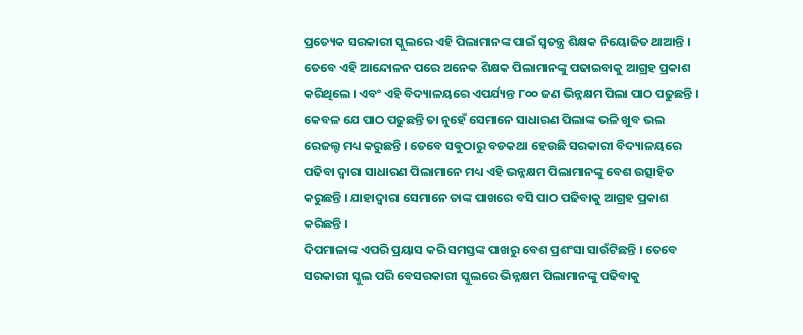ପ୍ରତ୍ୟେକ ସରକାରୀ ସ୍କୁଲରେ ଏହି ପିଲାମାନଙ୍କ ପାଇଁ ସ୍ବତନ୍ତ୍ର ଶିକ୍ଷକ ନିୟୋଜିତ ଥାଆନ୍ତି ।
ତେବେ ଏହି ଆନ୍ଦୋଳନ ପରେ ଅନେକ ଶିକ୍ଷକ ପିଲାମାନଙ୍କୁ ପଢାଇବାକୁ ଆଗ୍ରହ ପ୍ରକାଶ କରିଥିଲେ । ଏବଂ ଏହି ବିଦ୍ୟାଳୟରେ ଏପର୍ଯ୍ୟନ୍ତ ୮୦୦ ଜଣ ଭିନ୍ନକ୍ଷମ ପିଲା ପାଠ ପଢୁଛନ୍ତି । କେବଳ ଯେ ପାଠ ପଢୁଛନ୍ତି ତା ନୁହେଁ ସେମାନେ ସାଧାରଣ ପିଲାଙ୍କ ଭଳି ଖୁବ ଭଲ ରେଜଲ୍ଟ ମଧ୍ୟ କରୁଛନ୍ତି । ତେବେ ସଵୁଠାରୁ ବଡକଥା ହେଉଛି ସରକାରୀ ବିଦ୍ୟାଳୟରେ ପଢିବା ଦ୍ବାରା ସାଧାରଣ ପିଲାମାନେ ମଧ୍ୟ ଏହି ଭନ୍ନକ୍ଷମ ପିଲାମାନଙ୍କୁ ବେଶ ଉତ୍ସାହିତ କରୁଛନ୍ତି । ଯାହାଦ୍ବାରା ସେମାନେ ତାଙ୍କ ପାଖରେ ବସି ପାଠ ପଢିବାକୁ ଆଗ୍ରହ ପ୍ରକାଶ କରିଛନ୍ତି ।
ଦିପମାଳାଙ୍କ ଏପରି ପ୍ରୟାସ କରି ସମସ୍ତଙ୍କ ପାଖରୁ ବେଶ ପ୍ରଶଂସା ସାଉଁଟିଛନ୍ତି । ତେବେ ସରକାରୀ ସ୍କୁଲ ପରି ବେସରକାରୀ ସ୍କୁଲରେ ଭିନ୍ନକ୍ଷମ ପିଲାମାନଙ୍କୁ ପଢିବାକୁ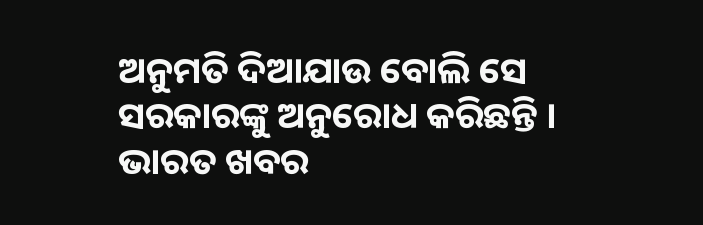ଅନୁମତି ଦିଆଯାଉ ବୋଲି ସେ ସରକାରଙ୍କୁ ଅନୁରୋଧ କରିଛନ୍ତି ।
ଭାରତ ଖବର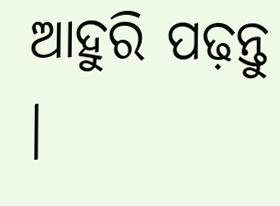ଆହୁରି ପଢ଼ନ୍ତୁ ।